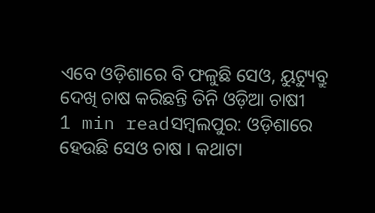ଏବେ ଓଡ଼ିଶାରେ ବି ଫଳୁଛି ସେଓ, ୟୁଟ୍ୟୁବ୍ରୁ ଦେଖି ଚାଷ କରିଛନ୍ତି ତିନି ଓଡ଼ିଆ ଚାଷୀ
1 min readସମ୍ବଲପୁର: ଓଡ଼ିଶାରେ ହେଉଛି ସେଓ ଚାଷ । କଥାଟା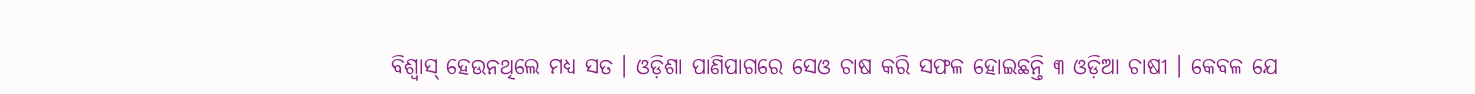ବିଶ୍ୱାସ୍ ହେଉନଥିଲେ ମଧ୍ୟ ସତ । ଓଡ଼ିଶା ପାଣିପାଗରେ ସେଓ ଚାଷ କରି ସଫଳ ହୋଇଛନ୍ତି ୩ ଓଡ଼ିଆ ଚାଷୀ । କେବଳ ଯେ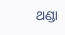ଥଣ୍ଡା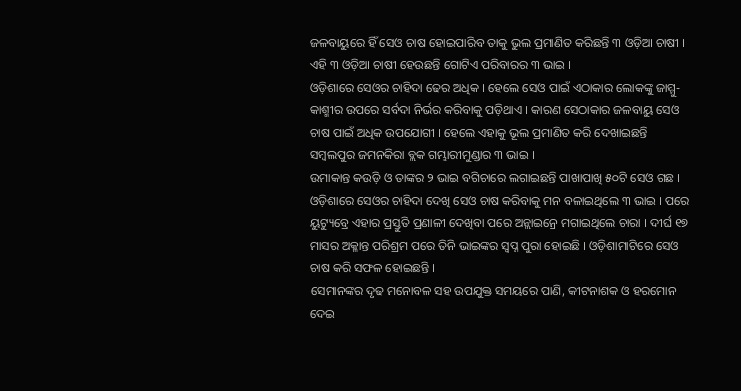ଜଳବାୟୁରେ ହିଁ ସେଓ ଚାଷ ହୋଇପାରିବ ତାକୁ ଭୁଲ ପ୍ରମାଣିତ କରିଛନ୍ତି ୩ ଓଡ଼ିଆ ଚାଷୀ । ଏହି ୩ ଓଡ଼ିଆ ଚାଷୀ ହେଉଛନ୍ତି ଗୋଟିଏ ପରିବାରର ୩ ଭାଇ ।
ଓଡ଼ିଶାରେ ସେଓର ଚାହିଦା ଢେର ଅଧିକ । ହେଲେ ସେଓ ପାଇଁ ଏଠାକାର ଲୋକଙ୍କୁ ଜାମ୍ମୁ-କାଶ୍ମୀର ଉପରେ ସର୍ବଦା ନିର୍ଭର କରିବାକୁ ପଡ଼ିଥାଏ । କାରଣ ସେଠାକାର ଜଳବାୟୁ ସେଓ ଚାଷ ପାଇଁ ଅଧିକ ଉପଯୋଗୀ । ହେଲେ ଏହାକୁ ଭୂଲ ପ୍ରମାଣିତ କରି ଦେଖାଇଛନ୍ତି ସମ୍ବଲପୁର ଜମନକିରା ବ୍ଲକ ଗମ୍ଭାରୀମୁଣ୍ଡାର ୩ ଭାଇ ।
ଉମାକାନ୍ତ କଉଡ଼ି ଓ ତାଙ୍କର ୨ ଭାଇ ବଗିଚାରେ ଲଗାଇଛନ୍ତି ପାଖାପାଖି ୫୦ଟି ସେଓ ଗଛ । ଓଡ଼ିଶାରେ ସେଓର ଚାହିଦା ଦେଖି ସେଓ ଚାଷ କରିବାକୁ ମନ ବଳାଇଥିଲେ ୩ ଭାଇ । ପରେ ୟୁଟ୍ୟୁବ୍ରେ ଏହାର ପ୍ରସ୍ତୁତି ପ୍ରଣାଳୀ ଦେଖିବା ପରେ ଅନ୍ଲାଇନ୍ରେ ମଗାଇଥିଲେ ଚାରା । ଦୀର୍ଘ ୧୭ ମାସର ଅକ୍ଳାନ୍ତ ପରିଶ୍ରମ ପରେ ତିନି ଭାଇଙ୍କର ସ୍ୱପ୍ନ ପୁରା ହୋଇଛି । ଓଡ଼ିଶାମାଟିରେ ସେଓ ଚାଷ କରି ସଫଳ ହୋଇଛନ୍ତି ।
ସେମାନଙ୍କର ଦୃଢ ମନୋବଳ ସହ ଉପଯୁକ୍ତ ସମୟରେ ପାଣି, କୀଟନାଶକ ଓ ହରମୋନ ଦେଇ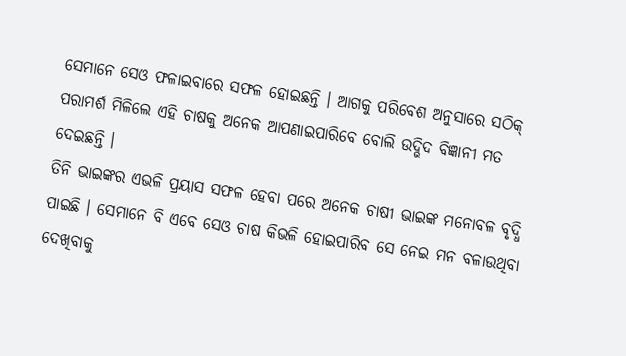ସେମାନେ ସେଓ ଫଳାଇବାରେ ସଫଳ ହୋଇଛନ୍ତି । ଆଗକୁ ପରିବେଶ ଅନୁସାରେ ସଠିକ୍ ପରାମର୍ଶ ମିଳିଲେ ଏହି ଚାଷକୁ ଅନେକ ଆପଣାଇପାରିବେ ବୋଲି ଉଦ୍ଭିଦ ବିଜ୍ଞାନୀ ମତ ଦେଇଛନ୍ତି ।
ତିନି ଭାଇଙ୍କର ଏଭଳି ପ୍ରୟାସ ସଫଳ ହେବା ପରେ ଅନେକ ଚାଷୀ ଭାଇଙ୍କ ମନୋବଳ ବୃଦ୍ଧି ପାଇଛି । ସେମାନେ ବି ଏବେ ସେଓ ଚାଷ କିଭଳି ହୋଇପାରିବ ସେ ନେଇ ମନ ବଳାଉଥିବା ଦେଖିବାକୁ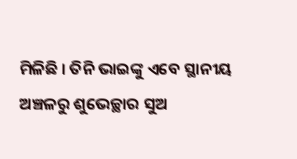ମିଳିଛି । ତିନି ଭାଇଙ୍କୁ ଏବେ ସ୍ଥାନୀୟ ଅଞ୍ଚଳରୁ ଶୁଭେଚ୍ଛାର ସୁଅ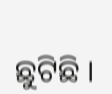ଛୁଟିଛି ।